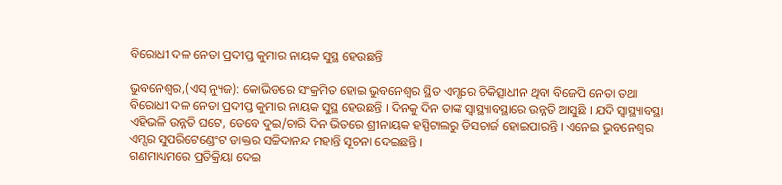ବିରୋଧୀ ଦଳ ନେତା ପ୍ରଦୀପ୍ତ କୁମାର ନାୟକ ସୁସ୍ଥ ହେଉଛନ୍ତି

ଭୁବନେଶ୍ୱର,(ଏସ୍ ନ୍ୟୁଜ): କୋଭିଡରେ ସଂକ୍ରମିତ ହୋଇ ଭୁବନେଶ୍ୱର ସ୍ଥିତ ଏମ୍ସରେ ଚିକିତ୍ସାଧୀନ ଥିବା ବିଜେପି ନେତା ତଥା ବିରୋଧୀ ଦଳ ନେତା ପ୍ରଦୀପ୍ତ କୁମାର ନାୟକ ସୁସ୍ଥ ହେଉଛନ୍ତି । ଦିନକୁ ଦିନ ତାଙ୍କ ସ୍ୱାସ୍ଥ୍ୟାବସ୍ଥାରେ ଉନ୍ନତି ଆସୁଛି । ଯଦି ସ୍ୱାସ୍ଥ୍ୟାବସ୍ଥା ଏହିଭଳି ଉନ୍ନତି ଘଟେ, ତେବେ ଦୁଇ/ଚାରି ଦିନ ଭିତରେ ଶ୍ରୀନାୟକ ହସ୍ପିଟାଲରୁ ଡିସଚାର୍ଜ ହୋଇପାରନ୍ତି । ଏନେଇ ଭୁବନେଶ୍ୱର ଏମ୍ସର ସୁପରିଟେଣ୍ଡେଂଟ ଡାକ୍ତର ସଚ୍ଚିଦାନନ୍ଦ ମହାନ୍ତି ସୂଚନା ଦେଇଛନ୍ତି ।
ଗଣମାଧ୍ୟମରେ ପ୍ରତିକ୍ରିୟା ଦେଇ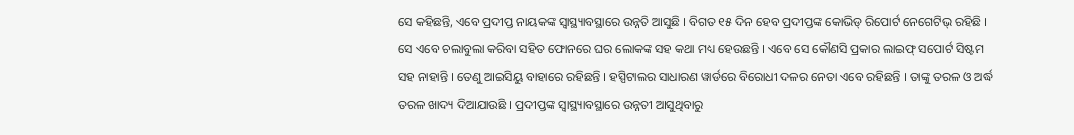ସେ କହିଛନ୍ତି, ଏବେ ପ୍ରଦୀପ୍ତ ନାୟକଙ୍କ ସ୍ୱାସ୍ଥ୍ୟାବସ୍ଥାରେ ଉନ୍ନତି ଆସୁଛି । ବିଗତ ୧୫ ଦିନ ହେବ ପ୍ରଦୀପ୍ତଙ୍କ କୋଭିଡ୍ ରିପୋର୍ଟ ନେଗେଟିଭ୍ ରହିଛି । ସେ ଏବେ ଚଲାବୁଲା କରିବା ସହିତ ଫୋନରେ ଘର ଲୋକଙ୍କ ସହ କଥା ମଧ୍ୟ ହେଉଛନ୍ତି । ଏବେ ସେ କୌଣସି ପ୍ରକାର ଲାଇଫ୍ ସପୋର୍ଟ ସିଷ୍ଟମ ସହ ନାହାନ୍ତି । ତେଣୁ ଆଇସିୟୁ ବାହାରେ ରହିଛନ୍ତି । ହସ୍ପିଟାଲର ସାଧାରଣ ୱାର୍ଡରେ ବିରୋଧୀ ଦଳର ନେତା ଏବେ ରହିଛନ୍ତି । ତାଙ୍କୁ ତରଳ ଓ ଅର୍ଦ୍ଧ ତରଳ ଖାଦ୍ୟ ଦିଆଯାଉଛି । ପ୍ରଦୀପ୍ତଙ୍କ ସ୍ୱାସ୍ଥ୍ୟାବସ୍ଥାରେ ଉନ୍ନତୀ ଆସୁଥିବାରୁ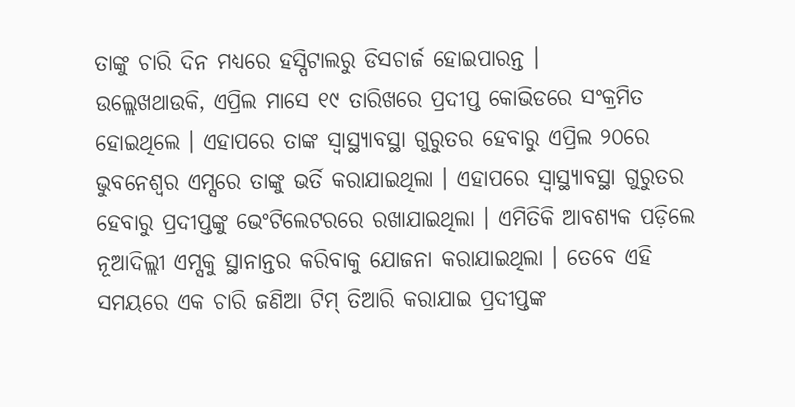ତାଙ୍କୁ ଚାରି ଦିନ ମଧ୍ୟରେ ହସ୍ପିଟାଲରୁ ଡିସଚାର୍ଜ ହୋଇପାରନ୍ତ ।
ଉଲ୍ଲେଖଥାଉକି, ଏପ୍ରିଲ ମାସେ ୧୯ ତାରିଖରେ ପ୍ରଦୀପ୍ତ କୋଭିଡରେ ସଂକ୍ରମିତ ହୋଇଥିଲେ । ଏହାପରେ ତାଙ୍କ ସ୍ୱାସ୍ଥ୍ୟାବସ୍ଥା ଗୁରୁତର ହେବାରୁ ଏପ୍ରିଲ ୨୦ରେ ଭୁବନେଶ୍ୱର ଏମ୍ସରେ ତାଙ୍କୁ ଭର୍ତି କରାଯାଇଥିଲା । ଏହାପରେ ସ୍ୱାସ୍ଥ୍ୟାବସ୍ଥା ଗୁରୁତର ହେବାରୁ ପ୍ରଦୀପ୍ତଙ୍କୁ ଭେଂଟିଲେଟରରେ ରଖାଯାଇଥିଲା । ଏମିତିକି ଆବଶ୍ୟକ ପଡ଼ିଲେ ନୂଆଦିଲ୍ଲୀ ଏମ୍ସକୁ ସ୍ଥାନାନ୍ତର କରିବାକୁ ଯୋଜନା କରାଯାଇଥିଲା । ତେବେ ଏହି ସମୟରେ ଏକ ଚାରି ଜଣିଆ ଟିମ୍ ତିଆରି କରାଯାଇ ପ୍ରଦୀପ୍ତଙ୍କ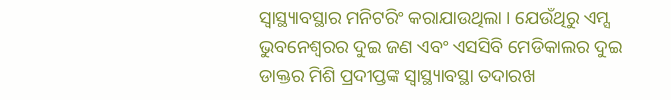ସ୍ୱାସ୍ଥ୍ୟାବସ୍ଥାର ମନିଟରିଂ କରାଯାଉଥିଲା । ଯେଉଁଥିରୁ ଏମ୍ସ ଭୁବନେଶ୍ୱରର ଦୁଇ ଜଣ ଏବଂ ଏସସିବି ମେଡିକାଲର ଦୁଇ ଡାକ୍ତର ମିଶି ପ୍ରଦୀପ୍ତଙ୍କ ସ୍ୱାସ୍ଥ୍ୟାବସ୍ଥା ତଦାରଖ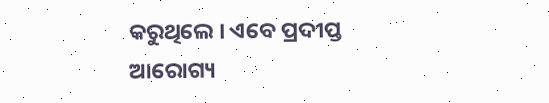କରୁଥିଲେ । ଏବେ ପ୍ରଦୀପ୍ତ ଆରୋଗ୍ୟ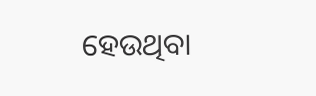ହେଉଥିବା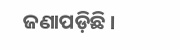ଜଣାପଡ଼ିଛି ।